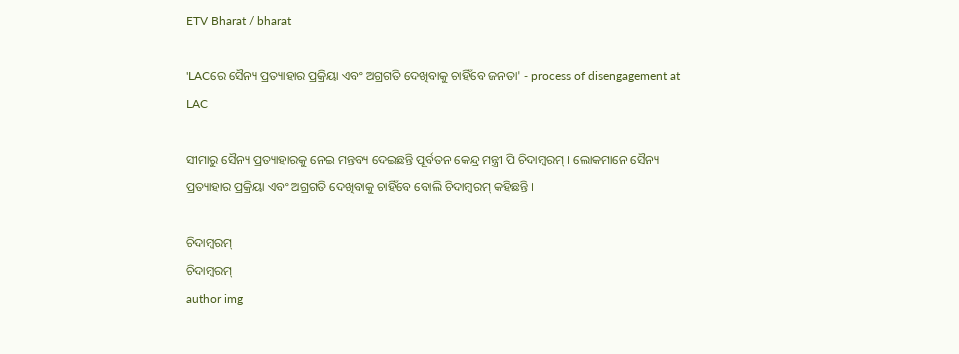ETV Bharat / bharat

'LACରେ ସୈନ୍ୟ ପ୍ରତ୍ୟାହାର ପ୍ରକ୍ରିୟା ଏବଂ ଅଗ୍ରଗତି ଦେଖିବାକୁ ଚାହିଁବେ ଜନତା' - process of disengagement at LAC

ସୀମାରୁ ସୈନ୍ୟ ପ୍ରତ୍ୟାହାରକୁ ନେଇ ମନ୍ତବ୍ୟ ଦେଇଛନ୍ତି ପୂର୍ବତନ କେନ୍ଦ୍ର ମନ୍ତ୍ରୀ ପି ଚିଦାମ୍ବରମ୍ । ଲୋକମାନେ ସୈନ୍ୟ ପ୍ରତ୍ୟାହାର ପ୍ରକ୍ରିୟା ଏବଂ ଅଗ୍ରଗତି ଦେଖିବାକୁ ଚାହିଁବେ ବୋଲି ଚିଦାମ୍ବରମ୍‌ କହିଛନ୍ତି ।

ଚିଦାମ୍ବରମ୍‌
ଚିଦାମ୍ବରମ୍‌
author img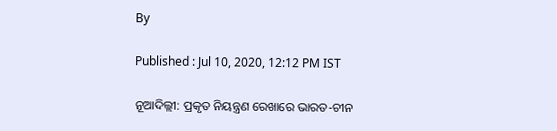By

Published : Jul 10, 2020, 12:12 PM IST

ନୂଆଦିଲ୍ଲୀ: ପ୍ରକୃତ ନିୟନ୍ତ୍ରଣ ରେଖାରେ ଭାରତ-ଚୀନ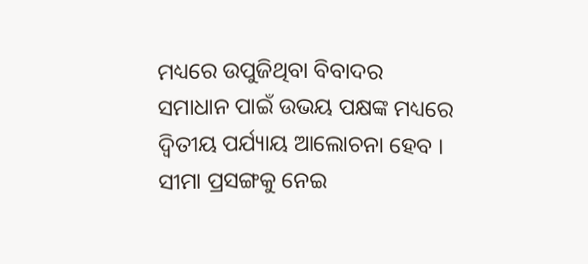ମଧ୍ୟରେ ଉପୁଜିଥିବା ବିବାଦର ସମାଧାନ ପାଇଁ ଉଭୟ ପକ୍ଷଙ୍କ ମଧ୍ୟରେ ଦ୍ୱିତୀୟ ପର୍ଯ୍ୟାୟ ଆଲୋଚନା ହେବ । ସୀମା ପ୍ରସଙ୍ଗକୁ ନେଇ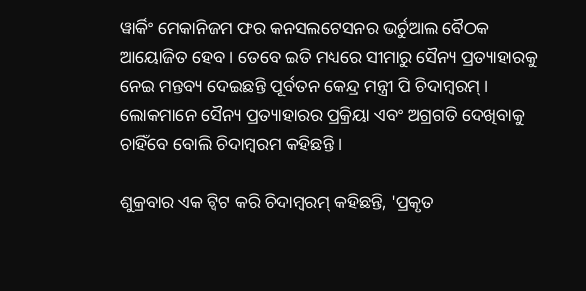ୱାର୍କିଂ ମେକାନିଜମ ଫର କନସଲଟେସନର ଭର୍ଚୁଆଲ ବୈଠକ ଆୟୋଜିତ ହେବ । ତେବେ ଇତି ମଧ୍ୟରେ ସୀମାରୁ ସୈନ୍ୟ ପ୍ରତ୍ୟାହାରକୁ ନେଇ ମନ୍ତବ୍ୟ ଦେଇଛନ୍ତି ପୂର୍ବତନ କେନ୍ଦ୍ର ମନ୍ତ୍ରୀ ପି ଚିଦାମ୍ବରମ୍ । ଲୋକମାନେ ସୈନ୍ୟ ପ୍ରତ୍ୟାହାରର ପ୍ରକ୍ରିୟା ଏବଂ ଅଗ୍ରଗତି ଦେଖିବାକୁ ଚାହିଁବେ ବୋଲି ଚିଦାମ୍ବରମ କହିଛନ୍ତି ।

ଶୁକ୍ରବାର ଏକ ଟ୍ବିଟ କରି ଚିଦାମ୍ବରମ୍ କହିଛନ୍ତି, 'ପ୍ରକୃତ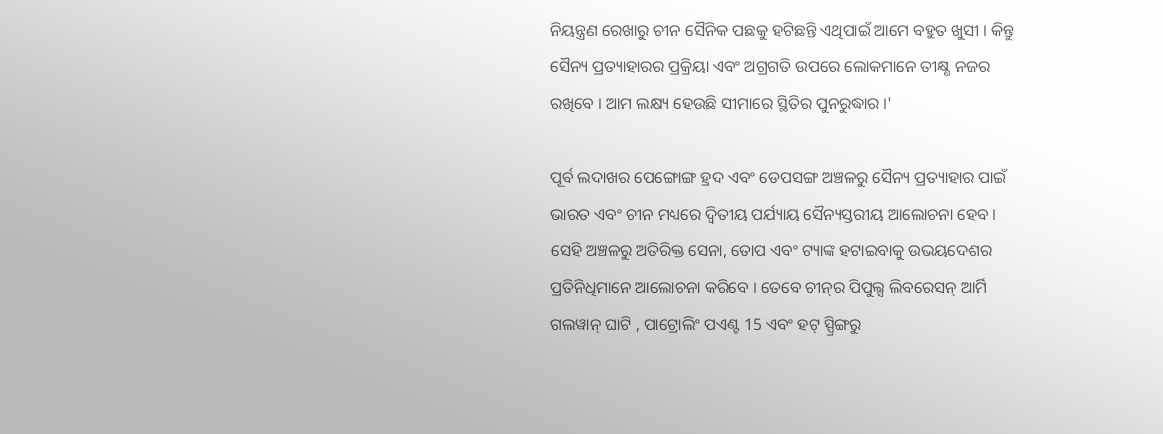ନିୟନ୍ତ୍ରଣ ରେଖାରୁ ଚୀନ ସୈନିକ ପଛକୁ ହଟିଛନ୍ତି ଏଥିପାଇଁ ଆମେ ବହୁତ ଖୁସୀ । କିନ୍ତୁ ସୈନ୍ୟ ପ୍ରତ୍ୟାହାରର ପ୍ରକ୍ରିୟା ଏବଂ ଅଗ୍ରଗତି ଉପରେ ଲୋକମାନେ ତୀକ୍ଷ୍ଣ ନଜର ରଖିବେ । ଆମ ଲକ୍ଷ୍ୟ ହେଉଛି ସୀମାରେ ସ୍ଥିତିର ପୁନରୁଦ୍ଧାର ।'

ପୂର୍ବ ଲଦାଖର ପେଙ୍ଗୋଙ୍ଗ ହ୍ରଦ ଏବଂ ଡେପସଙ୍ଗ ଅଞ୍ଚଳରୁ ସୈନ୍ୟ ପ୍ରତ୍ୟାହାର ପାଇଁ ଭାରତ ଏବଂ ଚୀନ ମଧ୍ୟରେ ଦ୍ବିତୀୟ ପର୍ଯ୍ୟାୟ ସୈନ୍ୟସ୍ତରୀୟ ଆଲୋଚନା ହେବ । ସେହି ଅଞ୍ଚଳରୁ ଅତିରିକ୍ତ ସେନା, ତୋପ ଏବଂ ଟ୍ୟାଙ୍କ ହଟାଇବାକୁ ଉଭୟଦେଶର ପ୍ରତିନିଧିମାନେ ଆଲୋଚନା କରିବେ । ତେବେ ଚୀନ୍‌ର ପିପୁଲ୍ସ ଲିବରେସନ୍ ଆର୍ମି ଗଲୱାନ୍ ଘାଟି , ପାଟ୍ରୋଲିଂ ପଏଣ୍ଟ 15 ଏବଂ ହଟ୍ ସ୍ପ୍ରିଙ୍ଗରୁ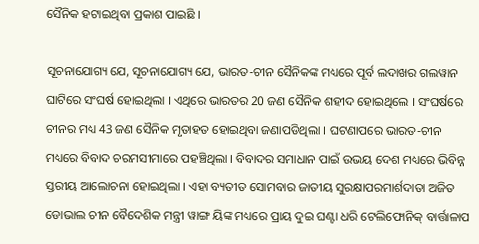ସୈନିକ ହଟାଇଥିବା ପ୍ରକାଶ ପାଇଛି ।

ସୂଚନାଯୋଗ୍ୟ ଯେ, ସୂଚନାଯୋଗ୍ୟ ଯେ, ଭାରତ-ଚୀନ ସୈନିକଙ୍କ ମଧ୍ୟରେ ପୂର୍ବ ଲଦାଖର ଗଲୱାନ ଘାଟିରେ ସଂଘର୍ଷ ହୋଇଥିଲା । ଏଥିରେ ଭାରତର 20 ଜଣ ସୈନିକ ଶହୀଦ ହୋଇଥିଲେ । ସଂଘର୍ଷରେ ଚୀନର ମଧ୍ୟ 43 ଜଣ ସୈନିକ ମୃତାହତ ହୋଇଥିବା ଜଣାପଡିଥିଲା । ଘଟଣାପରେ ଭାରତ-ଚୀନ ମଧ୍ୟରେ ବିବାଦ ଚରମସୀମାରେ ପହଞ୍ଚିଥିଲା । ବିବାଦର ସମାଧାନ ପାଇଁ ଉଭୟ ଦେଶ ମଧ୍ୟରେ ଭିବିନ୍ନ ସ୍ତରୀୟ ଆଲୋଚନା ହୋଇଥିଲା । ଏହା ବ୍ୟତୀତ ସୋମବାର ଜାତୀୟ ସୁରକ୍ଷାପରମାର୍ଶଦାତା ଅଜିତ ଡୋଭାଲ ଚୀନ ବୈଦେଶିକ ମନ୍ତ୍ରୀ ୱାଙ୍ଗ ୟିଙ୍କ ମଧ୍ୟରେ ପ୍ରାୟ ଦୁଇ ଘଣ୍ଟା ଧରି ଟେଲିଫୋନିକ୍ ବାର୍ତ୍ତାଳାପ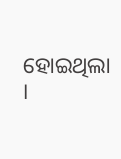ହୋଇଥିଲା ।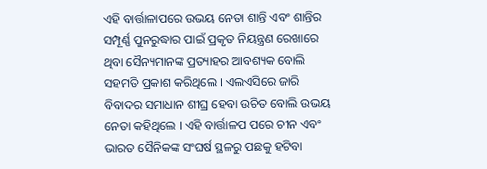ଏହି ବାର୍ତ୍ତାଳାପରେ ଉଭୟ ନେତା ଶାନ୍ତି ଏବଂ ଶାନ୍ତିର ସମ୍ପୂର୍ଣ୍ଣ ପୁନରୁଦ୍ଧାର ପାଇଁ ପ୍ରକୃତ ନିୟନ୍ତ୍ରଣ ରେଖାରେ ଥିବା ସୈନ୍ୟମାନଙ୍କ ପ୍ରତ୍ୟାହର ଆବଶ୍ୟକ ବୋଲି ସହମତି ପ୍ରକାଶ କରିଥିଲେ । ଏଲଏସିରେ ଜାରି ବିବାଦର ସମାଧାନ ଶୀଘ୍ର ହେବା ଉଚିତ ବୋଲି ଉଭୟ ନେତା କହିଥିଲେ । ଏହି ବାର୍ତ୍ତାଳପ ପରେ ଚୀନ ଏବଂ ଭାରତ ସୈନିକଙ୍କ ସଂଘର୍ଷ ସ୍ଥଳରୁ ପଛକୁ ହଟିବା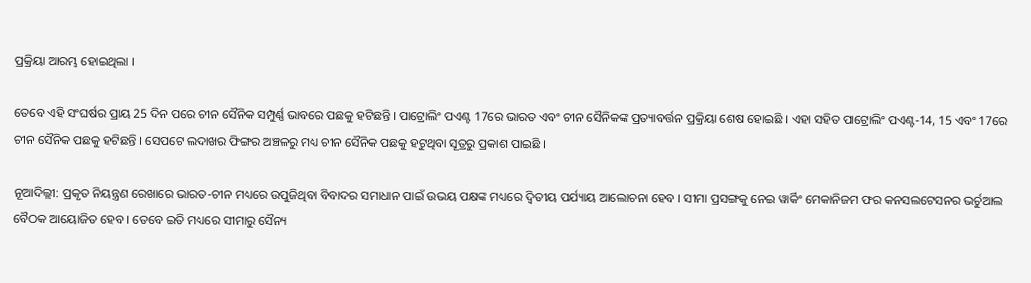ପ୍ରକ୍ରିୟା ଆରମ୍ଭ ହୋଇଥିଲା ।

ତେବେ ଏହି ସଂଘର୍ଷର ପ୍ରାୟ 25 ଦିନ ପରେ ଚୀନ ସୈନିକ ସମ୍ପୁର୍ଣ୍ଣ ଭାବରେ ପଛକୁ ହଟିଛନ୍ତି । ପାଟ୍ରୋଲିଂ ପଏଣ୍ଟ 17ରେ ଭାରତ ଏବଂ ଚୀନ ସୈନିକଙ୍କ ପ୍ରତ୍ୟାବର୍ତ୍ତନ ପ୍ରକ୍ରିୟା ଶେଷ ହୋଇଛି । ଏହା ସହିତ ପାଟ୍ରୋଲିଂ ପଏଣ୍ଟ-14, 15 ଏବଂ 17ରେ ଚୀନ ସୈନିକ ପଛକୁ ହଟିଛନ୍ତି । ସେପଟେ ଲଦାଖର ଫିଙ୍ଗର ଅଞ୍ଚଳରୁ ମଧ୍ୟ ଚୀନ ସୈନିକ ପଛକୁ ହଟୁଥିବା ସୂତ୍ରରୁ ପ୍ରକାଶ ପାଇଛି ।

ନୂଆଦିଲ୍ଲୀ: ପ୍ରକୃତ ନିୟନ୍ତ୍ରଣ ରେଖାରେ ଭାରତ-ଚୀନ ମଧ୍ୟରେ ଉପୁଜିଥିବା ବିବାଦର ସମାଧାନ ପାଇଁ ଉଭୟ ପକ୍ଷଙ୍କ ମଧ୍ୟରେ ଦ୍ୱିତୀୟ ପର୍ଯ୍ୟାୟ ଆଲୋଚନା ହେବ । ସୀମା ପ୍ରସଙ୍ଗକୁ ନେଇ ୱାର୍କିଂ ମେକାନିଜମ ଫର କନସଲଟେସନର ଭର୍ଚୁଆଲ ବୈଠକ ଆୟୋଜିତ ହେବ । ତେବେ ଇତି ମଧ୍ୟରେ ସୀମାରୁ ସୈନ୍ୟ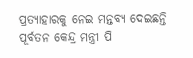ପ୍ରତ୍ୟାହାରକୁ ନେଇ ମନ୍ତବ୍ୟ ଦେଇଛନ୍ତି ପୂର୍ବତନ କେନ୍ଦ୍ର ମନ୍ତ୍ରୀ ପି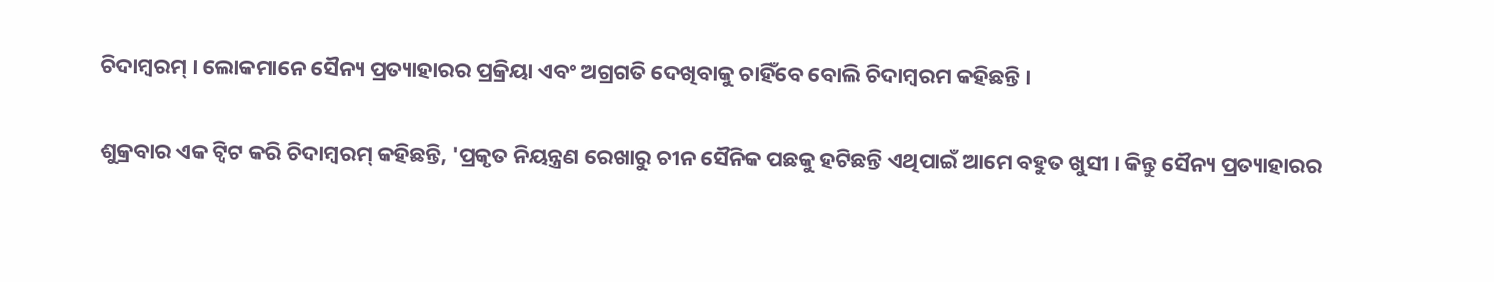ଚିଦାମ୍ବରମ୍ । ଲୋକମାନେ ସୈନ୍ୟ ପ୍ରତ୍ୟାହାରର ପ୍ରକ୍ରିୟା ଏବଂ ଅଗ୍ରଗତି ଦେଖିବାକୁ ଚାହିଁବେ ବୋଲି ଚିଦାମ୍ବରମ କହିଛନ୍ତି ।

ଶୁକ୍ରବାର ଏକ ଟ୍ବିଟ କରି ଚିଦାମ୍ବରମ୍ କହିଛନ୍ତି, 'ପ୍ରକୃତ ନିୟନ୍ତ୍ରଣ ରେଖାରୁ ଚୀନ ସୈନିକ ପଛକୁ ହଟିଛନ୍ତି ଏଥିପାଇଁ ଆମେ ବହୁତ ଖୁସୀ । କିନ୍ତୁ ସୈନ୍ୟ ପ୍ରତ୍ୟାହାରର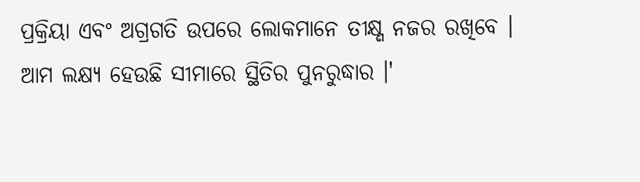ପ୍ରକ୍ରିୟା ଏବଂ ଅଗ୍ରଗତି ଉପରେ ଲୋକମାନେ ତୀକ୍ଷ୍ଣ ନଜର ରଖିବେ । ଆମ ଲକ୍ଷ୍ୟ ହେଉଛି ସୀମାରେ ସ୍ଥିତିର ପୁନରୁଦ୍ଧାର ।'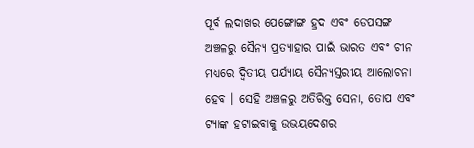ପୂର୍ବ ଲଦାଖର ପେଙ୍ଗୋଙ୍ଗ ହ୍ରଦ ଏବଂ ଡେପସଙ୍ଗ ଅଞ୍ଚଳରୁ ସୈନ୍ୟ ପ୍ରତ୍ୟାହାର ପାଇଁ ଭାରତ ଏବଂ ଚୀନ ମଧ୍ୟରେ ଦ୍ବିତୀୟ ପର୍ଯ୍ୟାୟ ସୈନ୍ୟସ୍ତରୀୟ ଆଲୋଚନା ହେବ । ସେହି ଅଞ୍ଚଳରୁ ଅତିରିକ୍ତ ସେନା, ତୋପ ଏବଂ ଟ୍ୟାଙ୍କ ହଟାଇବାକୁ ଉଭୟଦେଶର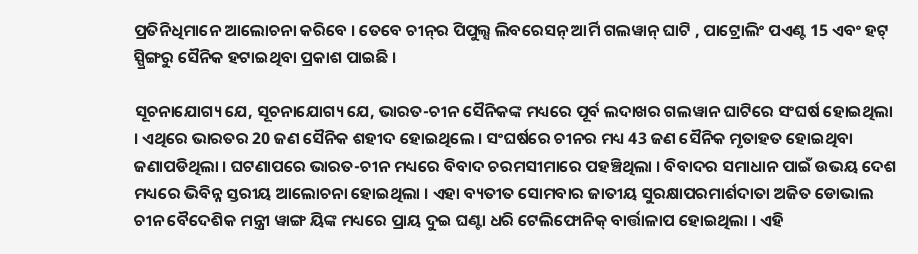ପ୍ରତିନିଧିମାନେ ଆଲୋଚନା କରିବେ । ତେବେ ଚୀନ୍‌ର ପିପୁଲ୍ସ ଲିବରେସନ୍ ଆର୍ମି ଗଲୱାନ୍ ଘାଟି , ପାଟ୍ରୋଲିଂ ପଏଣ୍ଟ 15 ଏବଂ ହଟ୍ ସ୍ପ୍ରିଙ୍ଗରୁ ସୈନିକ ହଟାଇଥିବା ପ୍ରକାଶ ପାଇଛି ।

ସୂଚନାଯୋଗ୍ୟ ଯେ, ସୂଚନାଯୋଗ୍ୟ ଯେ, ଭାରତ-ଚୀନ ସୈନିକଙ୍କ ମଧ୍ୟରେ ପୂର୍ବ ଲଦାଖର ଗଲୱାନ ଘାଟିରେ ସଂଘର୍ଷ ହୋଇଥିଲା । ଏଥିରେ ଭାରତର 20 ଜଣ ସୈନିକ ଶହୀଦ ହୋଇଥିଲେ । ସଂଘର୍ଷରେ ଚୀନର ମଧ୍ୟ 43 ଜଣ ସୈନିକ ମୃତାହତ ହୋଇଥିବା ଜଣାପଡିଥିଲା । ଘଟଣାପରେ ଭାରତ-ଚୀନ ମଧ୍ୟରେ ବିବାଦ ଚରମସୀମାରେ ପହଞ୍ଚିଥିଲା । ବିବାଦର ସମାଧାନ ପାଇଁ ଉଭୟ ଦେଶ ମଧ୍ୟରେ ଭିବିନ୍ନ ସ୍ତରୀୟ ଆଲୋଚନା ହୋଇଥିଲା । ଏହା ବ୍ୟତୀତ ସୋମବାର ଜାତୀୟ ସୁରକ୍ଷାପରମାର୍ଶଦାତା ଅଜିତ ଡୋଭାଲ ଚୀନ ବୈଦେଶିକ ମନ୍ତ୍ରୀ ୱାଙ୍ଗ ୟିଙ୍କ ମଧ୍ୟରେ ପ୍ରାୟ ଦୁଇ ଘଣ୍ଟା ଧରି ଟେଲିଫୋନିକ୍ ବାର୍ତ୍ତାଳାପ ହୋଇଥିଲା । ଏହି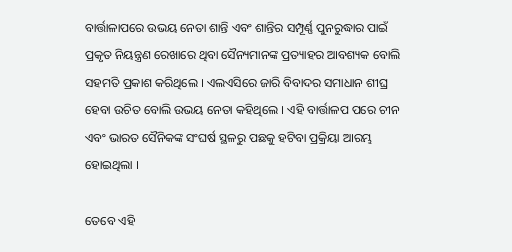ବାର୍ତ୍ତାଳାପରେ ଉଭୟ ନେତା ଶାନ୍ତି ଏବଂ ଶାନ୍ତିର ସମ୍ପୂର୍ଣ୍ଣ ପୁନରୁଦ୍ଧାର ପାଇଁ ପ୍ରକୃତ ନିୟନ୍ତ୍ରଣ ରେଖାରେ ଥିବା ସୈନ୍ୟମାନଙ୍କ ପ୍ରତ୍ୟାହର ଆବଶ୍ୟକ ବୋଲି ସହମତି ପ୍ରକାଶ କରିଥିଲେ । ଏଲଏସିରେ ଜାରି ବିବାଦର ସମାଧାନ ଶୀଘ୍ର ହେବା ଉଚିତ ବୋଲି ଉଭୟ ନେତା କହିଥିଲେ । ଏହି ବାର୍ତ୍ତାଳପ ପରେ ଚୀନ ଏବଂ ଭାରତ ସୈନିକଙ୍କ ସଂଘର୍ଷ ସ୍ଥଳରୁ ପଛକୁ ହଟିବା ପ୍ରକ୍ରିୟା ଆରମ୍ଭ ହୋଇଥିଲା ।

ତେବେ ଏହି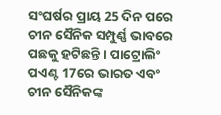ସଂଘର୍ଷର ପ୍ରାୟ 25 ଦିନ ପରେ ଚୀନ ସୈନିକ ସମ୍ପୁର୍ଣ୍ଣ ଭାବରେ ପଛକୁ ହଟିଛନ୍ତି । ପାଟ୍ରୋଲିଂ ପଏଣ୍ଟ 17ରେ ଭାରତ ଏବଂ ଚୀନ ସୈନିକଙ୍କ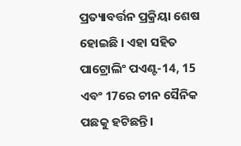ପ୍ରତ୍ୟାବର୍ତ୍ତନ ପ୍ରକ୍ରିୟା ଶେଷ ହୋଇଛି । ଏହା ସହିତ ପାଟ୍ରୋଲିଂ ପଏଣ୍ଟ-14, 15 ଏବଂ 17ରେ ଚୀନ ସୈନିକ ପଛକୁ ହଟିଛନ୍ତି ।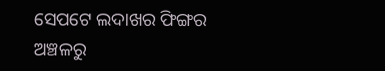ସେପଟେ ଲଦାଖର ଫିଙ୍ଗର ଅଞ୍ଚଳରୁ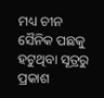ମଧ୍ୟ ଚୀନ ସୈନିକ ପଛକୁ ହଟୁଥିବା ସୂତ୍ରରୁ ପ୍ରକାଶ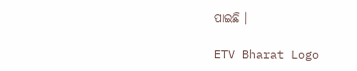ପାଇଛି ।

ETV Bharat Logo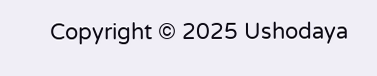Copyright © 2025 Ushodaya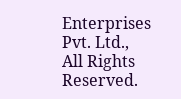Enterprises Pvt. Ltd., All Rights Reserved.